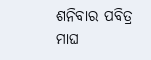ଶନିବାର ପବିତ୍ର ମାଘ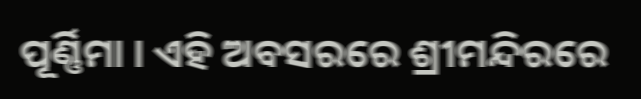ପୂର୍ଣ୍ଣିମା । ଏହି ଅବସରରେ ଶ୍ରୀମନ୍ଦିରରେ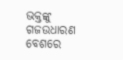ଭକ୍ତଙ୍କୁ ଗଜଉଧାରଣ ବେଶରେ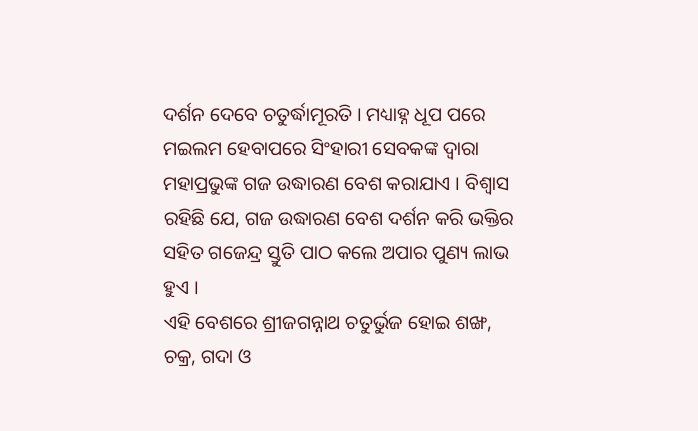ଦର୍ଶନ ଦେବେ ଚତୁର୍ଦ୍ଧାମୂରତି । ମଧ୍ୟାହ୍ନ ଧୂପ ପରେ ମଇଲମ ହେବାପରେ ସିଂହାରୀ ସେବକଙ୍କ ଦ୍ୱାରା ମହାପ୍ରଭୁଙ୍କ ଗଜ ଉଦ୍ଧାରଣ ବେଶ କରାଯାଏ । ବିଶ୍ୱାସ ରହିଛି ଯେ, ଗଜ ଉଦ୍ଧାରଣ ବେଶ ଦର୍ଶନ କରି ଭକ୍ତିର ସହିତ ଗଜେନ୍ଦ୍ର ସ୍ତୁତି ପାଠ କଲେ ଅପାର ପୁଣ୍ୟ ଲାଭ ହୁଏ ।
ଏହି ବେଶରେ ଶ୍ରୀଜଗନ୍ନାଥ ଚତୁର୍ଭୁଜ ହୋଇ ଶଙ୍ଖ, ଚକ୍ର, ଗଦା ଓ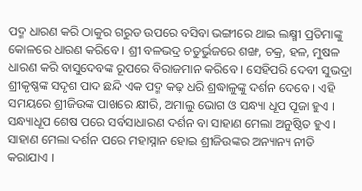ପଦ୍ମ ଧାରଣ କରି ଠାକୁର ଗରୁଡ ଉପରେ ବସିବା ଭଙ୍ଗୀରେ ଥାଇ ଲକ୍ଷ୍ମୀ ପ୍ରତିମାଙ୍କୁ କୋଳରେ ଧାରଣ କରିବେ । ଶ୍ରୀ ବଳଭଦ୍ର ଚତୁର୍ଭୁଜରେ ଶଙ୍ଖ, ଚକ୍ର, ହଳ, ମୁଷଳ ଧାରଣ କରି ବାସୁଦେବଙ୍କ ରୂପରେ ବିରାଜମାନ କରିବେ । ସେହିପରି ଦେବୀ ସୁଭଦ୍ରା ଶ୍ରୀକୃଷ୍ଣଙ୍କ ସଦୃଶ ପାଦ ଛନ୍ଦି ଏକ ପଦ୍ମ କଢ଼ ଧରି ଶ୍ରଦ୍ଧାଳୁଙ୍କୁ ଦର୍ଶନ ଦେବେ । ଏହି ସମୟରେ ଶ୍ରୀଜିଉଙ୍କ ପାଖରେ କ୍ଷୀରି, ଅମାଲୁ ଭୋଗ ଓ ସନ୍ଧ୍ୟା ଧୂପ ପୂଜା ହୁଏ । ସନ୍ଧ୍ୟାଧୂପ ଶେଷ ପରେ ସର୍ବସାଧାରଣ ଦର୍ଶନ ବା ସାହାଣ ମେଲା ଅନୁଷ୍ଠିତ ହୁଏ । ସାହାଣ ମେଲା ଦର୍ଶନ ପରେ ମହାସ୍ନାନ ହୋଇ ଶ୍ରୀଜିଉଙ୍କର ଅନ୍ୟାନ୍ୟ ନୀତି କରାଯାଏ ।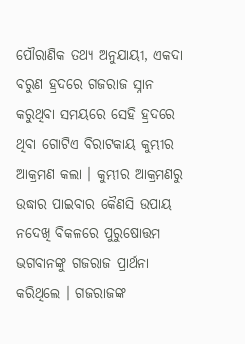ପୌରାଣିକ ତଥ୍ୟ ଅନୁଯାୟୀ, ଏକଦା ବରୁଣ ହ୍ରଦରେ ଗଜରାଜ ସ୍ନାନ କରୁଥିବା ସମୟରେ ସେହି ହ୍ରଦରେ ଥିବା ଗୋଟିଏ ବିରାଟକାୟ କୁମ୍ଭୀର ଆକ୍ରମଣ କଲା । କୁମ୍ଭୀର ଆକ୍ରମଣରୁ ଉଦ୍ଧାର ପାଇବାର କୈଣସି ଉପାୟ ନଦେଖି ବିକଳରେ ପୁରୁଷୋତ୍ତମ ଭଗବାନଙ୍କୁ ଗଜରାଜ ପ୍ରାର୍ଥନା କରିଥିଲେ । ଗଜରାଜଙ୍କ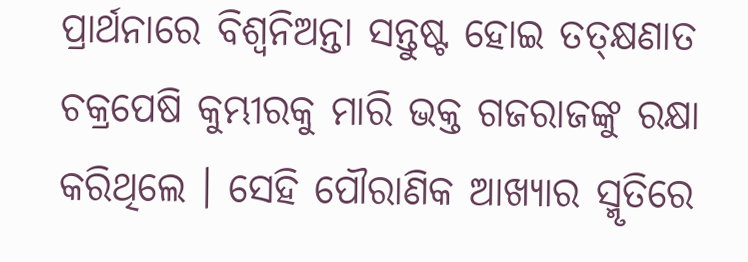ପ୍ରାର୍ଥନାରେ ବିଶ୍ଵନିଅନ୍ତା ସନ୍ତୁଷ୍ଟ ହୋଇ ତତ୍କ୍ଷଣାତ ଚକ୍ରପେଷି କୁମ୍ଭୀରକୁ ମାରି ଭକ୍ତ ଗଜରାଜଙ୍କୁ ରକ୍ଷା କରିଥିଲେ । ସେହି ପୌରାଣିକ ଆଖ୍ୟାର ସ୍ମୃତିରେ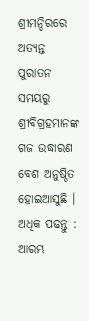ଶ୍ରୀମନ୍ଦିରରେ ଅତ୍ୟନ୍ତ ପୁରାତନ ସମୟରୁ ଶ୍ରୀବିଗ୍ରହମାନଙ୍କ ଗଜ ଉଦ୍ଧାରଣ ବେଶ ଅନୁଷ୍ଠିତ ହୋଇଆସୁଛି ।
ଅଧିକ ପଢନ୍ତୁ : ଆରମ୍ଭ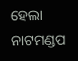ହେଲା ନାଟମଣ୍ଡପ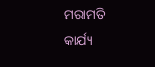ମରାମତି କାର୍ଯ୍ୟ